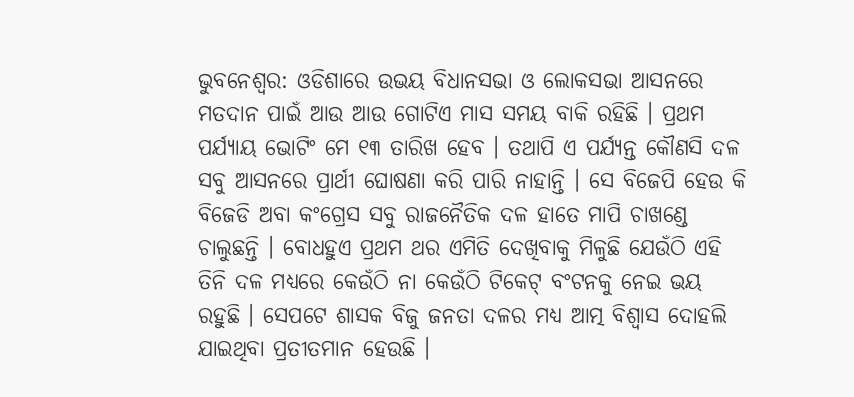ଭୁବନେଶ୍ୱର: ଓଡିଶାରେ ଉଭୟ ବିଧାନସଭା ଓ ଲୋକସଭା ଆସନରେ ମତଦାନ ପାଇଁ ଆଉ ଆଉ ଗୋଟିଏ ମାସ ସମୟ ବାକି ରହିଛି । ପ୍ରଥମ ପର୍ଯ୍ୟାୟ ଭୋଟିଂ ମେ ୧୩ ତାରିଖ ହେବ । ତଥାପି ଏ ପର୍ଯ୍ୟନ୍ତ କୌଣସି ଦଳ ସବୁ ଆସନରେ ପ୍ରାର୍ଥୀ ଘୋଷଣା କରି ପାରି ନାହାନ୍ତି । ସେ ବିଜେପି ହେଉ କି ବିଜେଡି ଅବା କଂଗ୍ରେସ ସବୁ ରାଜନୈତିକ ଦଳ ହାତେ ମାପି ଚାଖଣ୍ଡେ ଚାଲୁଛନ୍ତି । ବୋଧହୁଏ ପ୍ରଥମ ଥର ଏମିତି ଦେଖିବାକୁ ମିଳୁଛି ଯେଉଁଠି ଏହି ତିନି ଦଳ ମଧ୍ୟରେ କେଉଁଠି ନା କେଉଁଠି ଟିକେଟ୍ ବଂଟନକୁ ନେଇ ଭୟ ରହୁଛି । ସେପଟେ ଶାସକ ବିଜୁ ଜନତା ଦଳର ମଧ୍ୟ ଆତ୍ମ ବିଶ୍ୱାସ ଦୋହଲି ଯାଇଥିବା ପ୍ରତୀତମାନ ହେଉଛି ।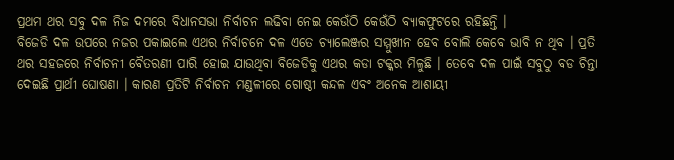ପ୍ରଥମ ଥର ସବୁ ଦଳ ନିଜ ଦମରେ ବିଧାନସଭା ନିର୍ବାଚନ ଲଢିବା ନେଇ କେଉଁଠି କେଉଁଠି ବ୍ୟାକଫୁଟରେ ରହିଛନ୍ତି ।
ବିଜେଡି ଦଳ ଉପରେ ନଜର ପକାଇଲେ ଏଥର ନିର୍ବାଚନେ ଦଳ ଏତେ ଚ୍ୟାଲେଞ୍ଜର ସମ୍ମୁଖୀନ ହେବ ବୋଲି କେବେ ଭାବି ନ ଥିବ । ପ୍ରତି ଥର ସହଜରେ ନିର୍ବାଚନୀ ବୈତରଣୀ ପାରି ହୋଇ ଯାଉଥିବା ବିଜେଡିକୁ ଏଥର କଡା ଟକ୍କର ମିଳୁଛି । ତେବେ ଦଳ ପାଇଁ ସବୁଠୁ ବଡ ଚିନ୍ତା ଦେଇଛି ପ୍ରାର୍ଥୀ ଘୋଷଣା । କାରଣ ପ୍ରତିଟି ନିର୍ବାଚନ ମଣ୍ଡଳୀରେ ଗୋଷ୍ଠୀ କନ୍ଦଳ ଏବଂ ଅନେକ ଆଶାୟୀ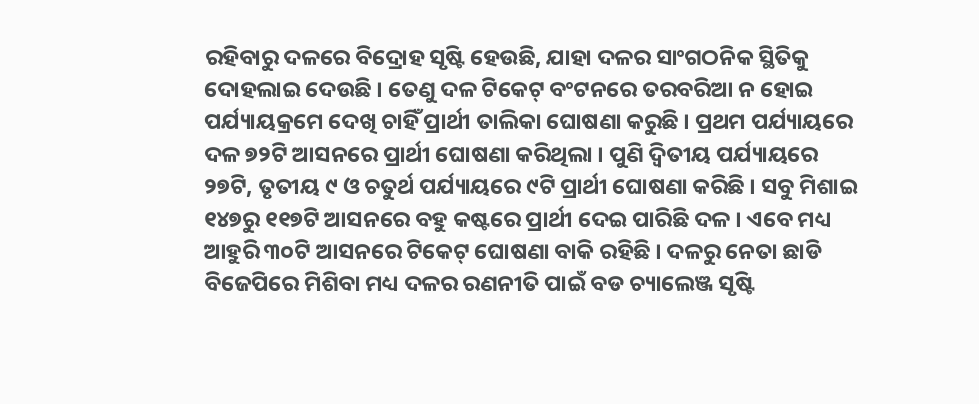ରହିବାରୁ ଦଳରେ ବିଦ୍ରୋହ ସୃଷ୍ଟି ହେଉଛି, ଯାହା ଦଳର ସାଂଗଠନିକ ସ୍ଥିତିକୁ ଦୋହଲାଇ ଦେଉଛି । ତେଣୁ ଦଳ ଟିକେଟ୍ ବଂଟନରେ ତରବରିଆ ନ ହୋଇ ପର୍ଯ୍ୟାୟକ୍ରମେ ଦେଖି ଚାହିଁ ପ୍ରାର୍ଥୀ ତାଲିକା ଘୋଷଣା କରୁଛି । ପ୍ରଥମ ପର୍ଯ୍ୟାୟରେ ଦଳ ୭୨ଟି ଆସନରେ ପ୍ରାର୍ଥୀ ଘୋଷଣା କରିଥିଲା । ପୁଣି ଦ୍ୱିତୀୟ ପର୍ଯ୍ୟାୟରେ ୨୭ଟି, ତୃତୀୟ ୯ ଓ ଚତୁର୍ଥ ପର୍ଯ୍ୟାୟରେ ୯ଟି ପ୍ରାର୍ଥୀ ଘୋଷଣା କରିଛି । ସବୁ ମିଶାଇ ୧୪୭ରୁ ୧୧୭ଟି ଆସନରେ ବହୁ କଷ୍ଟରେ ପ୍ରାର୍ଥୀ ଦେଇ ପାରିଛି ଦଳ । ଏବେ ମଧ୍ୟ ଆହୁରି ୩୦ଟି ଆସନରେ ଟିକେଟ୍ ଘୋଷଣା ବାକି ରହିଛି । ଦଳରୁ ନେତା ଛାଡି ବିଜେପିରେ ମିଶିବା ମଧ୍ୟ ଦଳର ରଣନୀତି ପାଇଁ ବଡ ଚ୍ୟାଲେଞ୍ଜ ସୃଷ୍ଟି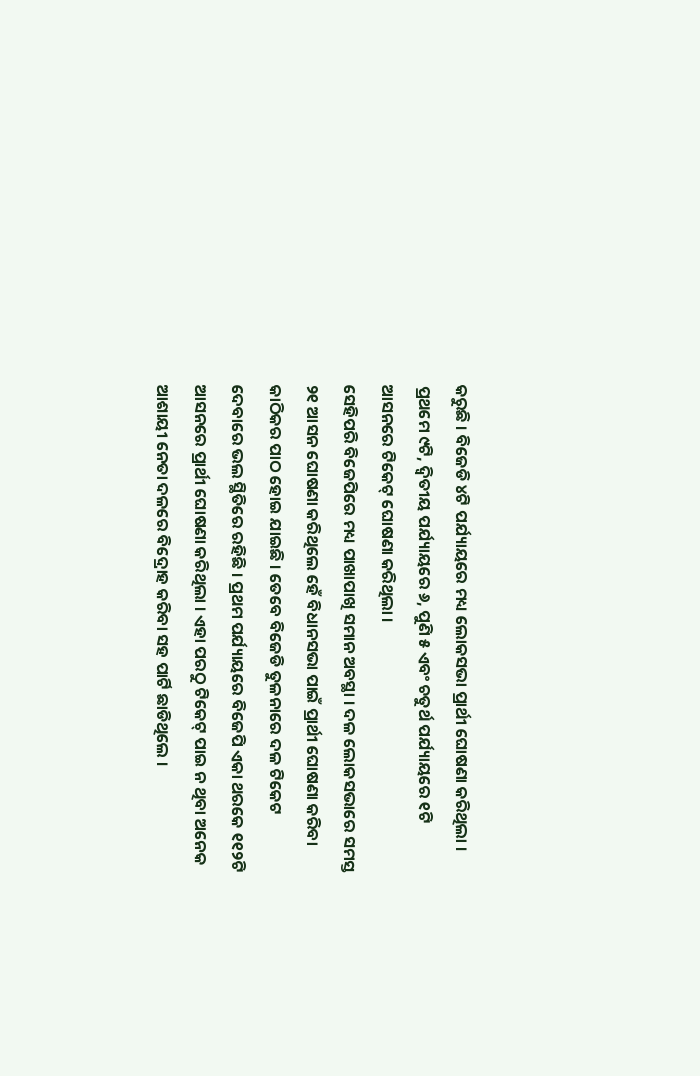କରୁଛି । ବିଜେଡି ୪ଟି ପର୍ଯ୍ୟାୟରେ ମଧ୍ୟ ଲୋକସଭା ପ୍ରାର୍ଥୀ ଘୋଷଣା କରିଥିଲା । ପ୍ରଥମେ ୯ଟି, ଦ୍ୱିତୀୟ ପର୍ଯ୍ୟାୟରେ ୬, ପୁଣି ୫ ଏବଂ ଚତୁର୍ଥ ପର୍ଯ୍ୟାୟରେ ୧ଟି ଆସନରେ ଟିକେଟ୍ ଘୋଷଣା କରିଥିଲା ।
ସେହିପରି ବିଜେପିରେ ମଧ୍ୟ ପାଖାପାଖି ସମାନ ଅବସ୍ଥା । ଦଳ ଲୋକସଭାରେ ସମସ୍ତ ୨୧ ଆସନ ଘୋଷଣା କରିଥିଲେ ହେଁ ବିଧାନସଭା ପାଇଁ ପ୍ରାର୍ଥୀ ଘୋଷଣା କରିବା କାଠିକର ପାଠ ହୋଇ ଯାଇଛି । ତେବେ ବିଜେଡି ତୁଳନାରେ ଦଳ ଟିକେଟ ଦେବାରେ ଭଲ ସ୍ଥିତିରେ ରହିଛି । ପ୍ରଥମ ପର୍ଯ୍ୟାୟରେ ବିଜେପି ଏକା ଥରକେ ୧୧୨ଟି ଆସନରେ ପ୍ରାର୍ଥୀ ଘୋଷଣା କରିଥିଲା । ଏହା ପରଠୁ ଟିକେଟ୍ ପାଇ ନ ଥିବା ଅନେକ ଆଶାୟୀ ନେତା ଦଳରେ ବିଦ୍ରୋହ କରିବା ସହ ପାର୍ଟି ଛାଡିଥିଲେ ।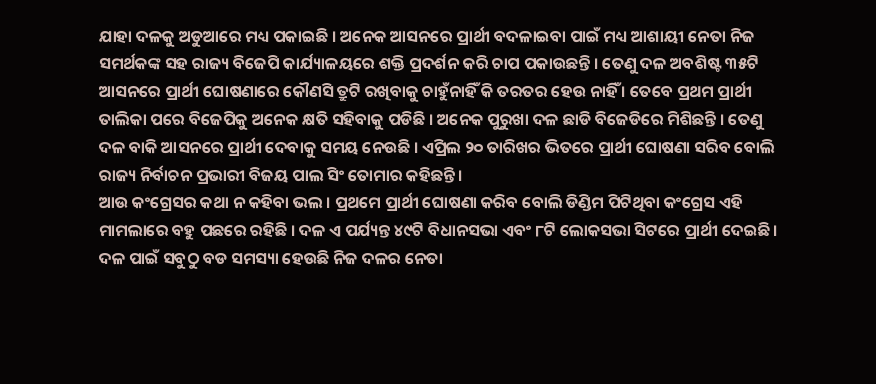ଯାହା ଦଳକୁ ଅଡୁଆରେ ମଧ୍ୟ ପକାଇଛି । ଅନେକ ଆସନରେ ପ୍ରାର୍ଥୀ ବଦଳାଇବା ପାଇଁ ମଧ୍ୟ ଆଶାୟୀ ନେତା ନିଜ ସମର୍ଥକଙ୍କ ସହ ରାଜ୍ୟ ବିଜେପି କାର୍ଯ୍ୟାଳୟରେ ଶକ୍ତି ପ୍ରଦର୍ଶନ କରି ଚାପ ପକାଉଛନ୍ତି । ତେଣୁ ଦଳ ଅବଶିଷ୍ଟ ୩୫ଟି ଆସନରେ ପ୍ରାର୍ଥୀ ଘୋଷଣାରେ କୌଣସି ତ୍ରୁଟି ରଖିବାକୁ ଚାହୁଁନାହିଁ କି ତରତର ହେଉ ନାହିଁ । ତେବେ ପ୍ରଥମ ପ୍ରାର୍ଥୀ ତାଲିକା ପରେ ବିଜେପିକୁ ଅନେକ କ୍ଷତି ସହିବାକୁ ପଡିଛି । ଅନେକ ପୁରୁଖା ଦଳ ଛାଡି ବିଜେଡିରେ ମିଶିଛନ୍ତି । ତେଣୁ ଦଳ ବାକି ଆସନରେ ପ୍ରାର୍ଥୀ ଦେବାକୁ ସମୟ ନେଉଛି । ଏପ୍ରିଲ ୨୦ ତାରିଖର ଭିତରେ ପ୍ରାର୍ଥୀ ଘୋଷଣା ସରିବ ବୋଲି ରାଜ୍ୟ ନିର୍ବାଚନ ପ୍ରଭାରୀ ବିଜୟ ପାଲ ସିଂ ତୋମାର କହିଛନ୍ତି ।
ଆଉ କଂଗ୍ରେସର କଥା ନ କହିବା ଭଲ । ପ୍ରଥମେ ପ୍ରାର୍ଥୀ ଘୋଷଣା କରିବ ବୋଲି ଡିଣ୍ଡିମ ପିଟିଥିବା କଂଗ୍ରେସ ଏହି ମାମଲାରେ ବହୁ ପଛରେ ରହିଛି । ଦଳ ଏ ପର୍ଯ୍ୟନ୍ତ ୪୯ଟି ବିଧାନସଭା ଏବଂ ୮ଟି ଲୋକସଭା ସିଟରେ ପ୍ରାର୍ଥୀ ଦେଇଛି । ଦଳ ପାଇଁ ସବୁଠୁ ବଡ ସମସ୍ୟା ହେଉଛି ନିଜ ଦଳର ନେତା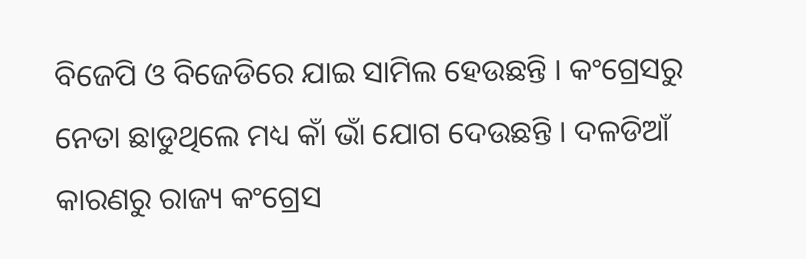ବିଜେପି ଓ ବିଜେଡିରେ ଯାଇ ସାମିଲ ହେଉଛନ୍ତି । କଂଗ୍ରେସରୁ ନେତା ଛାଡୁଥିଲେ ମଧ୍ୟ କାଁ ଭାଁ ଯୋଗ ଦେଉଛନ୍ତି । ଦଳଡିଆଁ କାରଣରୁ ରାଜ୍ୟ କଂଗ୍ରେସ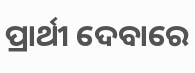ପ୍ରାର୍ଥୀ ଦେବାରେ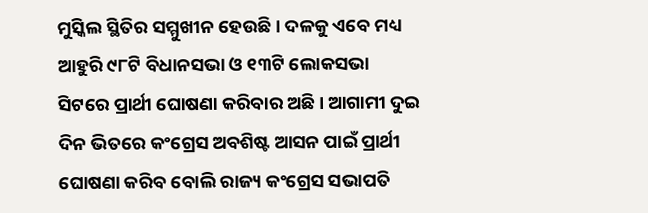ମୁସ୍କିଲ ସ୍ଥିତିର ସମ୍ମୁଖୀନ ହେଉଛି । ଦଳକୁ ଏବେ ମଧ୍ୟ ଆହୁରି ୯୮ଟି ବିଧାନସଭା ଓ ୧୩ଟି ଲୋକସଭା ସିଟରେ ପ୍ରାର୍ଥୀ ଘୋଷଣା କରିବାର ଅଛି । ଆଗାମୀ ଦୁଇ ଦିନ ଭିତରେ କଂଗ୍ରେସ ଅବଶିଷ୍ଟ ଆସନ ପାଇଁ ପ୍ରାର୍ଥୀ ଘୋଷଣା କରିବ ବୋଲି ରାଜ୍ୟ କଂଗ୍ରେସ ସଭାପତି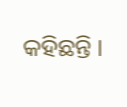କହିଛନ୍ତି ।